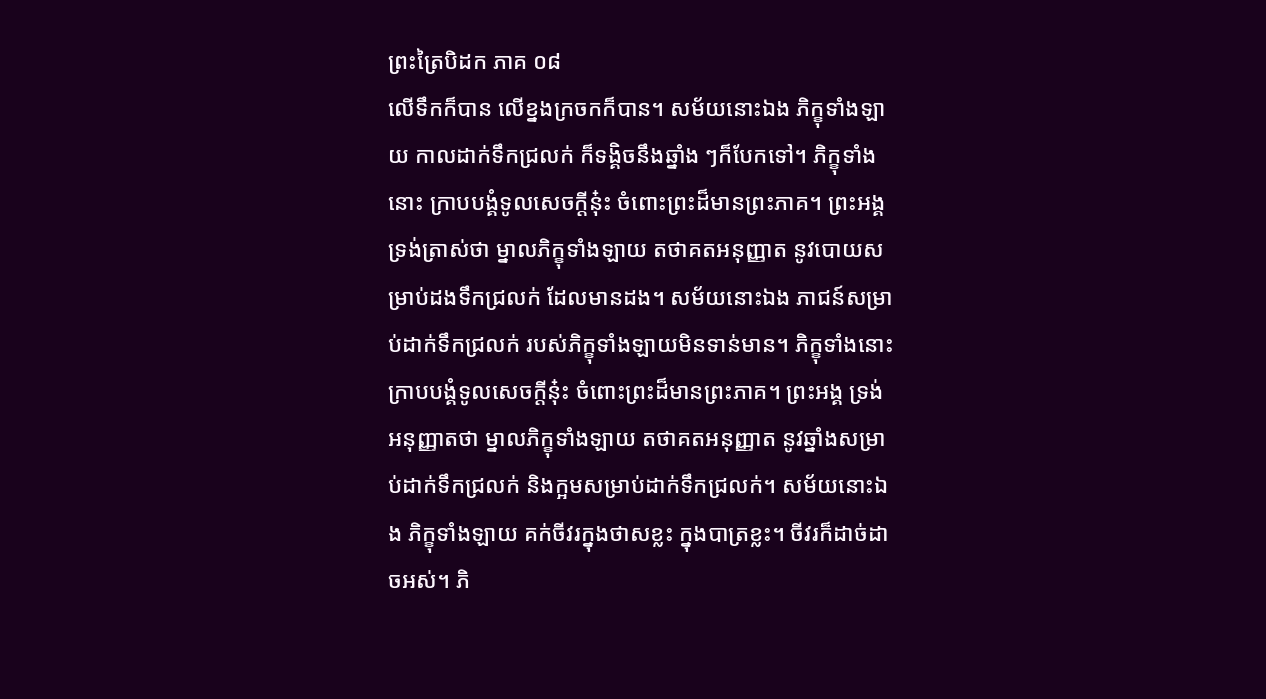ព្រះត្រៃបិដក ភាគ ០៨
លើទឹកក៏បាន លើខ្នងក្រចកក៏បាន។ សម័យនោះឯង ភិក្ខុទាំងឡាយ កាលដាក់ទឹកជ្រលក់ ក៏ទង្គិចនឹងឆ្នាំង ៗក៏បែកទៅ។ ភិក្ខុទាំងនោះ ក្រាបបង្គំទូលសេចក្តីនុ៎ះ ចំពោះព្រះដ៏មានព្រះភាគ។ ព្រះអង្គ ទ្រង់ត្រាស់ថា ម្នាលភិក្ខុទាំងឡាយ តថាគតអនុញ្ញាត នូវបោយសម្រាប់ដងទឹកជ្រលក់ ដែលមានដង។ សម័យនោះឯង ភាជន៍សម្រាប់ដាក់ទឹកជ្រលក់ របស់ភិក្ខុទាំងឡាយមិនទាន់មាន។ ភិក្ខុទាំងនោះ ក្រាបបង្គំទូលសេចក្តីនុ៎ះ ចំពោះព្រះដ៏មានព្រះភាគ។ ព្រះអង្គ ទ្រង់អនុញ្ញាតថា ម្នាលភិក្ខុទាំងឡាយ តថាគតអនុញ្ញាត នូវឆ្នាំងសម្រាប់ដាក់ទឹកជ្រលក់ និងក្អមសម្រាប់ដាក់ទឹកជ្រលក់។ សម័យនោះឯង ភិក្ខុទាំងឡាយ គក់ចីវរក្នុងថាសខ្លះ ក្នុងបាត្រខ្លះ។ ចីវរក៏ដាច់ដាចអស់។ ភិ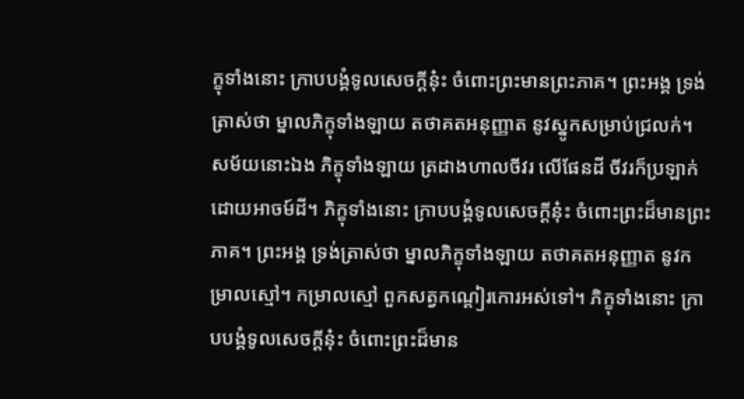ក្ខុទាំងនោះ ក្រាបបង្គំទូលសេចក្តីនុ៎ះ ចំពោះព្រះមានព្រះភាគ។ ព្រះអង្គ ទ្រង់ត្រាស់ថា ម្នាលភិក្ខុទាំងឡាយ តថាគតអនុញ្ញាត នូវស្នូកសម្រាប់ជ្រលក់។ សម័យនោះឯង ភិក្ខុទាំងឡាយ ត្រដាងហាលចីវរ លើផែនដី ចីវរក៏ប្រឡាក់ដោយអាចម៍ដី។ ភិក្ខុទាំងនោះ ក្រាបបង្គំទូលសេចក្តីនុ៎ះ ចំពោះព្រះដ៏មានព្រះភាគ។ ព្រះអង្គ ទ្រង់ត្រាស់ថា ម្នាលភិក្ខុទាំងឡាយ តថាគតអនុញ្ញាត នូវកម្រាលស្មៅ។ កម្រាលស្មៅ ពួកសត្វកណ្តៀរកោរអស់ទៅ។ ភិក្ខុទាំងនោះ ក្រាបបង្គំទូលសេចក្តីនុ៎ះ ចំពោះព្រះដ៏មាន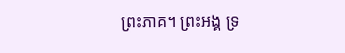ព្រះភាគ។ ព្រះអង្គ ទ្រ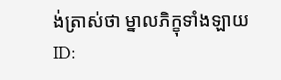ង់ត្រាស់ថា ម្នាលភិក្ខុទាំងឡាយ
ID: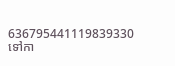636795441119839330
ទៅកា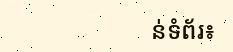ន់ទំព័រ៖